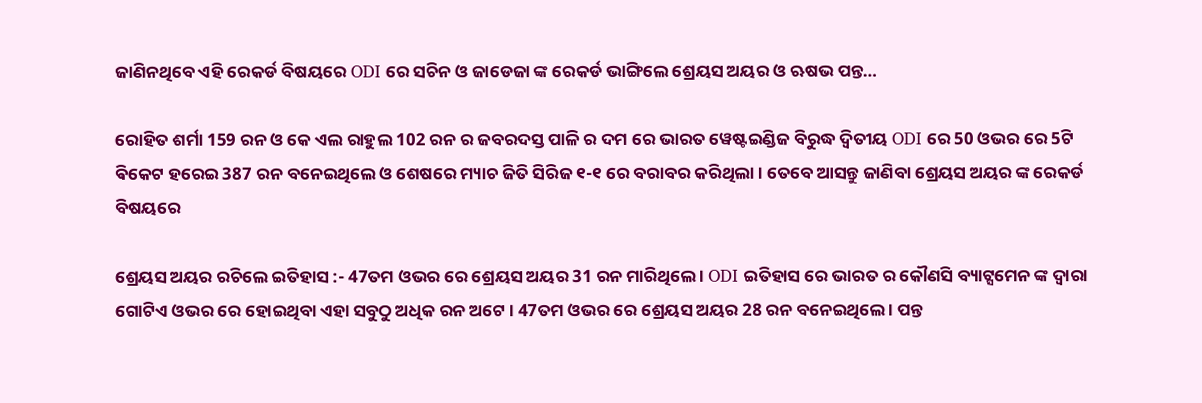ଜାଣିନଥିବେ ଏହି ରେକର୍ଡ ବିଷୟରେ ODI ରେ ସଚିନ ଓ ଜାଡେଜା ଙ୍କ ରେକର୍ଡ ଭାଙ୍ଗିଲେ ଶ୍ରେୟସ ଅୟର ଓ ଋଷଭ ପନ୍ତ…

ରୋହିତ ଶର୍ମା 159 ରନ ଓ କେ ଏଲ ରାହୁଲ 102 ରନ ର ଜବରଦସ୍ତ ପାଳି ର ଦମ ରେ ଭାରତ ୱେଷ୍ଟଇଣ୍ଡିଜ ବିରୁଦ୍ଧ ଦ୍ୱିତୀୟ ODI ରେ 50 ଓଭର ରେ 5ଟି ଵିକେଟ ହରେଇ 387 ରନ ବନେଇଥିଲେ ଓ ଶେଷରେ ମ୍ୟାଚ ଜିତି ସିରିଜ ୧-୧ ରେ ବରାବର କରିଥିଲା । ତେବେ ଆସନ୍ତୁ ଜାଣିବା ଶ୍ରେୟସ ଅୟର ଙ୍କ ରେକର୍ଡ ବିଷୟରେ

ଶ୍ରେୟସ ଅୟର ରଚିଲେ ଇତିହାସ :- 47ତମ ଓଭର ରେ ଶ୍ରେୟସ ଅୟର 31 ରନ ମାରିଥିଲେ । ODI ଇତିହାସ ରେ ଭାରତ ର କୌଣସି ବ୍ୟାଟ୍ସମେନ ଙ୍କ ଦ୍ୱାରା ଗୋଟିଏ ଓଭର ରେ ହୋଇଥିବା ଏହା ସବୁଠୁ ଅଧିକ ରନ ଅଟେ । 47ତମ ଓଭର ରେ ଶ୍ରେୟସ ଅୟର 28 ରନ ବନେଇଥିଲେ । ପନ୍ତ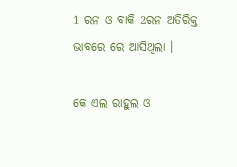1 ରନ ଓ ବାକି 2ରନ ଅତିରିକ୍ତ ଭାବରେ ରେ ଆସିଥିଲା ।

କେ ଏଲ ରାହୁଲ ଓ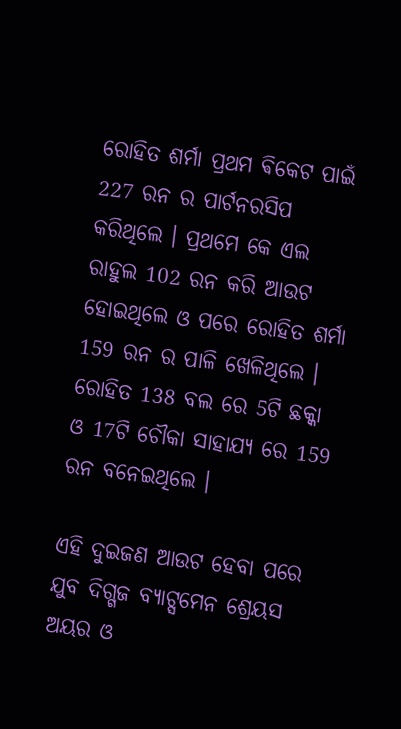ରୋହିତ ଶର୍ମା ପ୍ରଥମ ଵିକେଟ ପାଇଁ 227 ରନ ର ପାର୍ଟନରସିପ କରିଥିଲେ । ପ୍ରଥମେ କେ ଏଲ ରାହୁଲ 102 ରନ କରି ଆଉଟ ହୋଇଥିଲେ ଓ ପରେ ରୋହିତ ଶର୍ମା 159 ରନ ର ପାଳି ଖେଳିଥିଲେ । ରୋହିତ 138 ବଲ ରେ 5ଟି ଛକ୍କା ଓ 17ଟି ଚୌକା ସାହାଯ୍ୟ ରେ 159 ରନ ବନେଇଥିଲେ ।

ଏହି ଦୁଇଜଣ ଆଉଟ ହେବା ପରେ ଯୁବ ଦିଗ୍ଗଜ ବ୍ୟାଟ୍ସମେନ ଶ୍ରେୟସ ଅୟର ଓ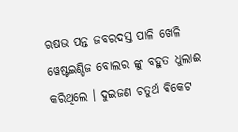ଋଷଭ ପନ୍ତ ଜବରଦସ୍ତ ପାଳି ଖେଳି ୱେଷ୍ଟଇଣ୍ଡିଜ ବୋଲର ଙ୍କୁ ବହୁତ ଧୁଲାଈ କରିଥିଲେ । ଦୁଇଜଣ ଚତୁର୍ଥ ଵିକେଟ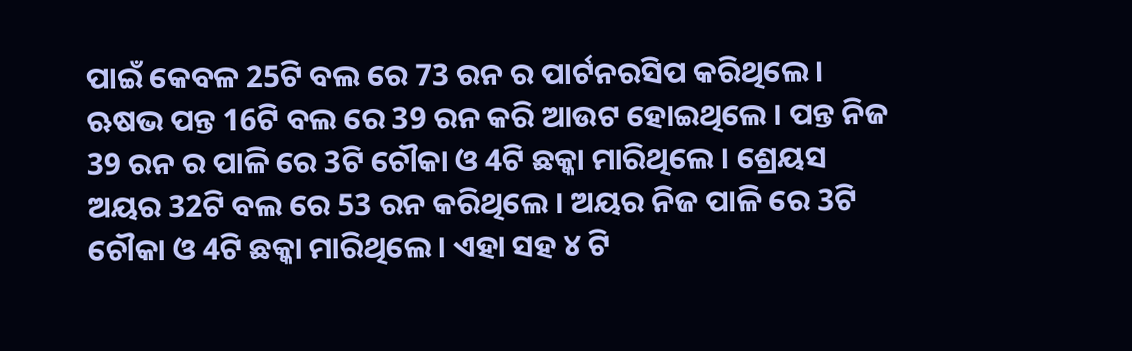ପାଇଁ କେବଳ 25ଟି ବଲ ରେ 73 ରନ ର ପାର୍ଟନରସିପ କରିଥିଲେ । ଋଷଭ ପନ୍ତ 16ଟି ବଲ ରେ 39 ରନ କରି ଆଉଟ ହୋଇଥିଲେ । ପନ୍ତ ନିଜ 39 ରନ ର ପାଳି ରେ 3ଟି ଚୌକା ଓ 4ଟି ଛକ୍କା ମାରିଥିଲେ । ଶ୍ରେୟସ ଅୟର 32ଟି ବଲ ରେ 53 ରନ କରିଥିଲେ । ଅୟର ନିଜ ପାଳି ରେ 3ଟି ଚୌକା ଓ 4ଟି ଛକ୍କା ମାରିଥିଲେ । ଏହା ସହ ୪ ଟି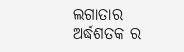ଲଗାତାର ଅର୍ଦ୍ଧଶତକ ର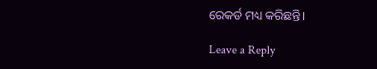ରେକର୍ଡ ମଧ୍ୟ କରିଛନ୍ତି।

Leave a Reply